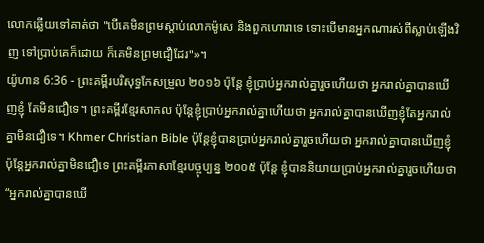លោកឆ្លើយទៅគាត់ថា "បើគេមិនព្រមស្តាប់លោកម៉ូសេ និងពួកហោរាទេ ទោះបើមានអ្នកណារស់ពីស្លាប់ឡើងវិញ ទៅប្រាប់គេក៏ដោយ ក៏គេមិនព្រមជឿដែរ"»។
យ៉ូហាន 6:36 - ព្រះគម្ពីរបរិសុទ្ធកែសម្រួល ២០១៦ ប៉ុន្តែ ខ្ញុំប្រាប់អ្នករាល់គ្នារួចហើយថា អ្នករាល់គ្នាបានឃើញខ្ញុំ តែមិនជឿទេ។ ព្រះគម្ពីរខ្មែរសាកល ប៉ុន្តែខ្ញុំប្រាប់អ្នករាល់គ្នាហើយថា អ្នករាល់គ្នាបានឃើញខ្ញុំតែអ្នករាល់គ្នាមិនជឿទេ។ Khmer Christian Bible ប៉ុន្ដែខ្ញុំបានប្រាប់អ្នករាល់គ្នារួចហើយថា អ្នករាល់គ្នាបានឃើញខ្ញុំ ប៉ុន្ដែអ្នករាល់គ្នាមិនជឿទេ ព្រះគម្ពីរភាសាខ្មែរបច្ចុប្បន្ន ២០០៥ ប៉ុន្តែ ខ្ញុំបាននិយាយប្រាប់អ្នករាល់គ្នារួចហើយថា “អ្នករាល់គ្នាបានឃើ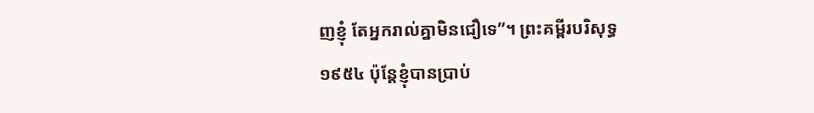ញខ្ញុំ តែអ្នករាល់គ្នាមិនជឿទេ”។ ព្រះគម្ពីរបរិសុទ្ធ ១៩៥៤ ប៉ុន្តែខ្ញុំបានប្រាប់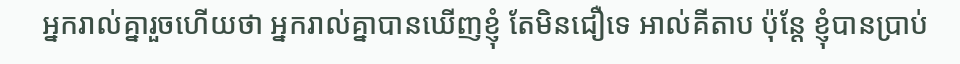អ្នករាល់គ្នារួចហើយថា អ្នករាល់គ្នាបានឃើញខ្ញុំ តែមិនជឿទេ អាល់គីតាប ប៉ុន្ដែ ខ្ញុំបានប្រាប់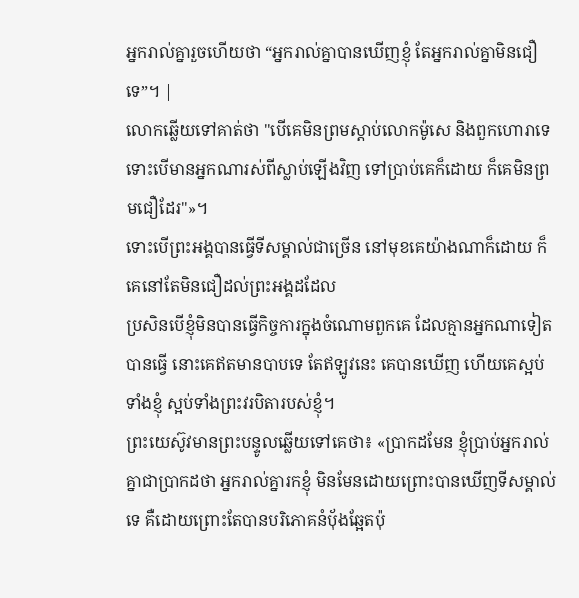អ្នករាល់គ្នារួចហើយថា “អ្នករាល់គ្នាបានឃើញខ្ញុំ តែអ្នករាល់គ្នាមិនជឿទេ”។ |
លោកឆ្លើយទៅគាត់ថា "បើគេមិនព្រមស្តាប់លោកម៉ូសេ និងពួកហោរាទេ ទោះបើមានអ្នកណារស់ពីស្លាប់ឡើងវិញ ទៅប្រាប់គេក៏ដោយ ក៏គេមិនព្រមជឿដែរ"»។
ទោះបើព្រះអង្គបានធ្វើទីសម្គាល់ជាច្រើន នៅមុខគេយ៉ាងណាក៏ដោយ ក៏គេនៅតែមិនជឿដល់ព្រះអង្គដដែល
ប្រសិនបើខ្ញុំមិនបានធ្វើកិច្ចការក្នុងចំណោមពួកគេ ដែលគ្មានអ្នកណាទៀតបានធ្វើ នោះគេឥតមានបាបទេ តែឥឡូវនេះ គេបានឃើញ ហើយគេស្អប់ទាំងខ្ញុំ ស្អប់ទាំងព្រះវរបិតារបស់ខ្ញុំ។
ព្រះយេស៊ូវមានព្រះបន្ទូលឆ្លើយទៅគេថា៖ «ប្រាកដមែន ខ្ញុំប្រាប់អ្នករាល់គ្នាជាប្រាកដថា អ្នករាល់គ្នារកខ្ញុំ មិនមែនដោយព្រោះបានឃើញទីសម្គាល់ទេ គឺដោយព្រោះតែបានបរិភោគនំបុ័ងឆ្អែតប៉ុ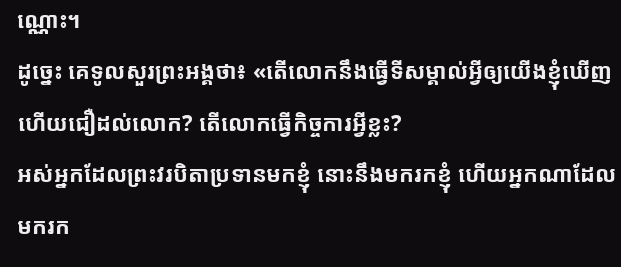ណ្ណោះ។
ដូច្នេះ គេទូលសួរព្រះអង្គថា៖ «តើលោកនឹងធ្វើទីសម្គាល់អ្វីឲ្យយើងខ្ញុំឃើញ ហើយជឿដល់លោក? តើលោកធ្វើកិច្ចការអ្វីខ្លះ?
អស់អ្នកដែលព្រះវរបិតាប្រទានមកខ្ញុំ នោះនឹងមករកខ្ញុំ ហើយអ្នកណាដែលមករក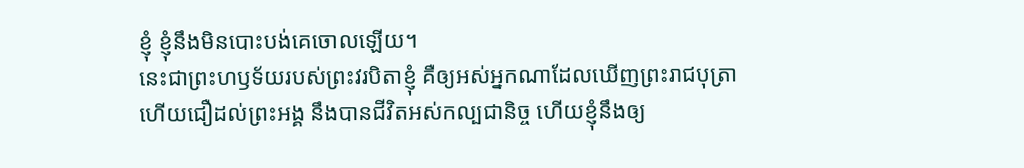ខ្ញុំ ខ្ញុំនឹងមិនបោះបង់គេចោលឡើយ។
នេះជាព្រះហឫទ័យរបស់ព្រះវរបិតាខ្ញុំ គឺឲ្យអស់អ្នកណាដែលឃើញព្រះរាជបុត្រា ហើយជឿដល់ព្រះអង្គ នឹងបានជីវិតអស់កល្បជានិច្ច ហើយខ្ញុំនឹងឲ្យ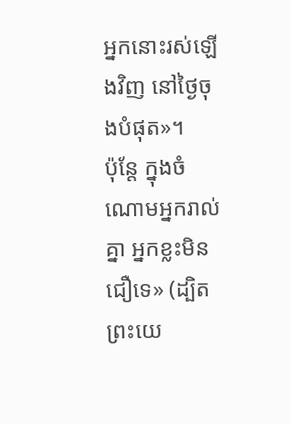អ្នកនោះរស់ឡើងវិញ នៅថ្ងៃចុងបំផុត»។
ប៉ុន្តែ ក្នុងចំណោមអ្នករាល់គ្នា អ្នកខ្លះមិនជឿទេ» (ដ្បិតព្រះយេ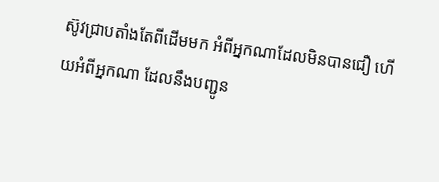ស៊ូវជ្រាបតាំងតែពីដើមមក អំពីអ្នកណាដែលមិនបានជឿ ហើយអំពីអ្នកណា ដែលនឹងបញ្ជូន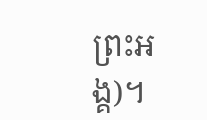ព្រះអង្គ)។